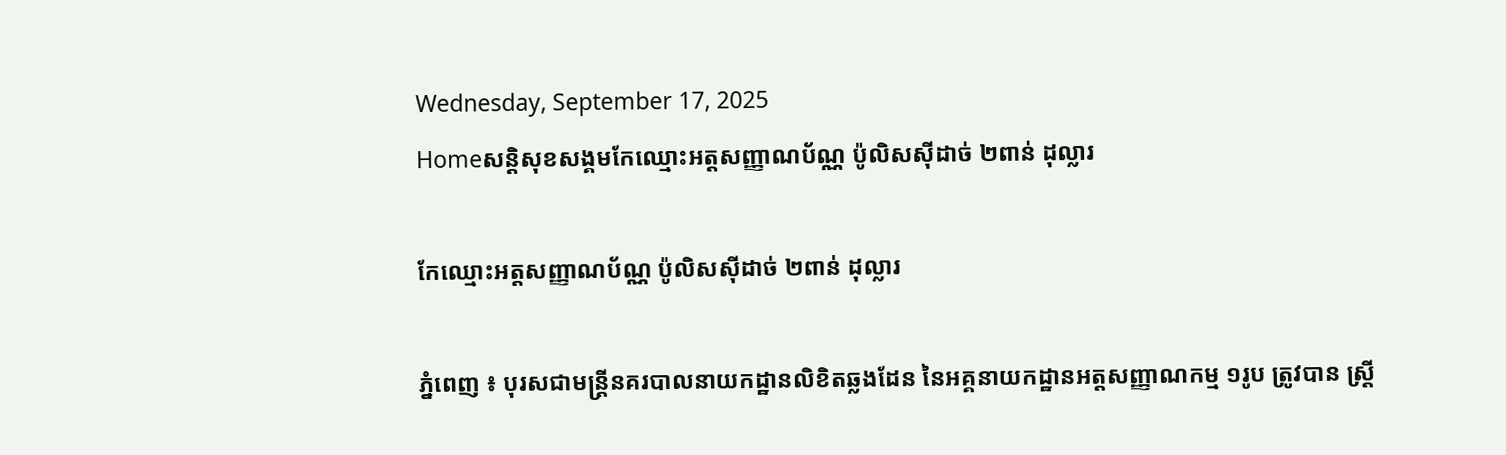Wednesday, September 17, 2025
Homeសន្ដិសុខសង្គមកែឈ្មោះអត្តសញ្ញាណប័ណ្ណ ប៉ូលិសស៊ីដាច់ ២ពាន់ ដុល្លារ

កែឈ្មោះអត្តសញ្ញាណប័ណ្ណ ប៉ូលិសស៊ីដាច់ ២ពាន់ ដុល្លារ

ភ្នំពេញ ៖ បុរសជាមន្ត្រីនគរបាលនាយកដ្ឋានលិខិតឆ្លងដែន នៃអគ្គនាយកដ្ឋានអត្តសញ្ញាណកម្ម ១រូប ត្រូវបាន ស្ត្រី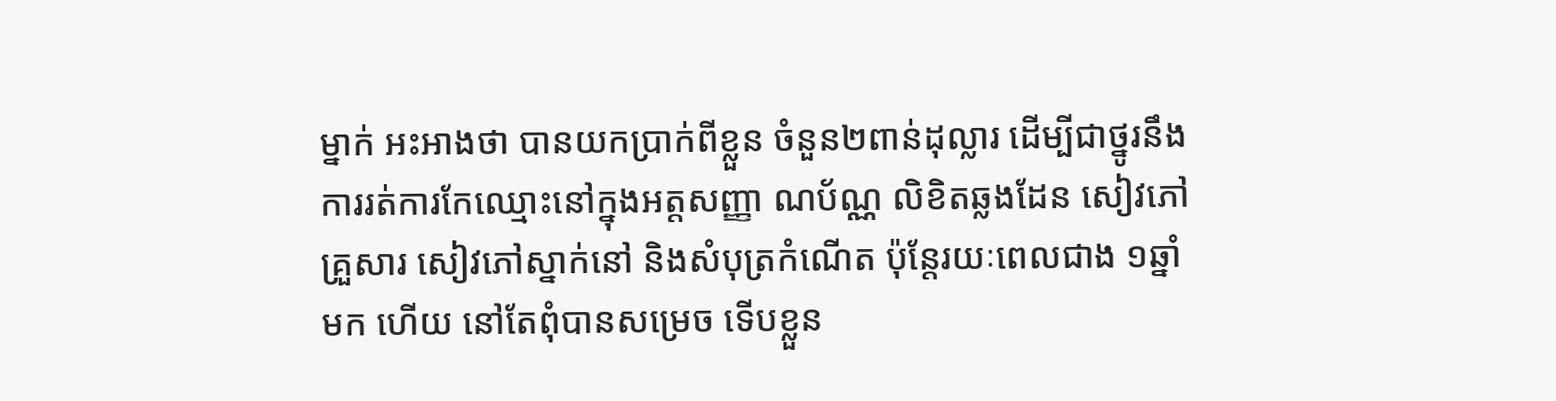ម្នាក់ អះអាងថា បានយកប្រាក់ពីខ្លួន ចំនួន២ពាន់ដុល្លារ ដើម្បីជាថ្នូរនឹងការរត់ការកែឈ្មោះនៅក្នុងអត្តសញ្ញា ណប័ណ្ណ លិខិតឆ្លងដែន សៀវភៅគ្រួសារ សៀវភៅស្នាក់នៅ និងសំបុត្រកំណើត ប៉ុន្តែរយៈពេលជាង ១ឆ្នាំមក ហើយ នៅតែពុំបានសម្រេច ទើបខ្លួន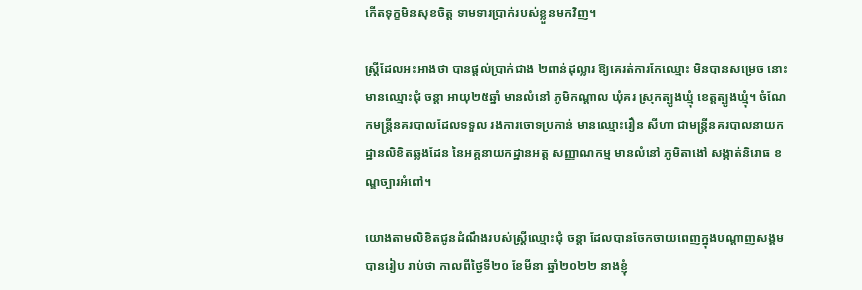កើតទុក្ខមិនសុខចិត្ត ទាមទារប្រាក់របស់ខ្លួនមកវិញ។

ស្ត្រីដែលអះអាងថា បានផ្តល់ប្រាក់ជាង ២ពាន់ដុល្លារ ឱ្យគេរត់ការកែឈ្មោះ មិនបានសម្រេច នោះ មានឈ្មោះជុំ ចន្តា អាយុ២៥ឆ្នាំ មានលំនៅ ភូមិកណ្តាល ឃុំគរ ស្រុកត្បូងឃ្មុំ ខេត្តត្បូងឃ្មុំ។ ចំណែកមន្ត្រីនគរបាលដែលទទួល រងការចោទប្រកាន់ មានឈ្មោះរឿន សីហា ជាមន្ត្រីនគរបាលនាយកដ្ឋានលិខិតឆ្លងដែន នៃអគ្គនាយកដ្ឋានអត្ត សញ្ញាណកម្ម មានលំនៅ ភូមិតាងៅ សង្កាត់និរោធ ខណ្ឌច្បារអំពៅ។

យោងតាមលិខិតជូនដំណឹងរបស់ស្ត្រីឈ្មោះជុំ ចន្តា ដែលបានចែកចាយពេញក្នុងបណ្តាញសង្គម បានរៀប រាប់ថា កាលពីថ្ងៃទី២០ ខែមីនា ឆ្នាំ២០២២ នាងខ្ញុំ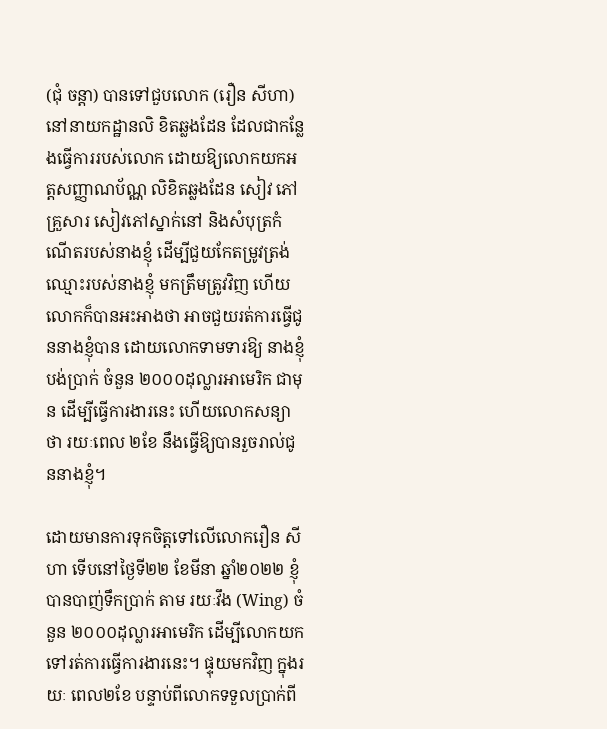(ជុំ ចន្តា) បានទៅជួបលោក (រឿន សីហា) នៅនាយកដ្ឋានលិ ខិតឆ្លងដែន ដែលជាកន្លែងធ្វើការរបស់លោក ដោយឱ្យលោកយកអត្តសញ្ញាណប័ណ្ណ លិខិតឆ្លងដែន សៀវ ភៅគ្រួសារ សៀវភៅស្នាក់នៅ និងសំបុត្រកំណើតរបស់នាងខ្ញុំ ដើម្បីជួយកែតម្រូវត្រង់ឈ្មោះរបស់នាងខ្ញុំ មកត្រឹមត្រូវវិញ ហើយលោកក៏បានអះអាងថា អាចជួយរត់ការធ្វើជូននាងខ្ញុំបាន ដោយលោកទាមទារឱ្យ នាងខ្ញុំបង់ប្រាក់ ចំនួន ២០០០ដុល្លារអាមេរិក ជាមុន ដើម្បីធ្វើការងារនេះ ហើយលោកសន្យាថា រយៈពេល ២ខែ នឹងធ្វើឱ្យបានរួចរាល់ជូននាងខ្ញុំ។

ដោយមានការទុកចិត្តទៅលើលោករឿន សីហា ទើបនៅថ្ងៃទី២២ ខែមីនា ឆ្នាំ២០២២ ខ្ញុំបានបាញ់ទឹកប្រាក់ តាម រយៈវឹង (Wing) ចំនួន ២០០០ដុល្លារអាមេរិក ដើម្បីលោកយកទៅរត់ការធ្វើការងារនេះ។ ផ្ទុយមកវិញ ក្នុងរយៈ ពេល២ខែ បន្ទាប់ពីលោកទទួលប្រាក់ពី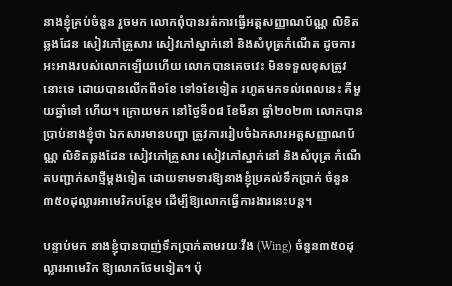នាងខ្ញុំគ្រប់ចំនួន រួចមក លោកពុំបានរត់ការធ្វើអត្តសញ្ញាណប័ណ្ណ លិខិតឆ្លងដែន សៀវភៅគ្រួសារ សៀវភៅស្នាក់នៅ និងសំបុត្រកំណើត ដូចការអះអាងរបស់លោកឡើយហើយ លោកបានគេចវេះ មិនទទួលខុសត្រូវនោះទេ ដោយបានលើកពី១ខែ ទៅ១ខែទៀត រហូតមកទល់ពេលនេះ គឺមួយឆ្នាំទៅ ហើយ។ ក្រោយមក នៅថ្ងៃទី០៨ ខែមីនា ឆ្នាំ២០២៣ លោកបានប្រាប់នាងខ្ញុំថា ឯកសារមានបញ្ហា ត្រូវការរៀបចំឯកសារអត្តសញ្ញាណប័ណ្ណ លិខិតឆ្លងដែន សៀវភៅគ្រួសារ សៀវភៅស្នាក់នៅ និងសំបុត្រ កំណើតបញ្ជាក់សាថ្មីម្តងទៀត ដោយទាមទារឱ្យនាងខ្ញុំប្រគល់ទឹកប្រាក់ ចំនួន ៣៥០ដុល្លារអាមេរិកបន្ថែម ដើម្បីឱ្យលោកធ្វើការងារនេះបន្ត។

បន្ទាប់មក នាងខ្ញុំបានបាញ់ទឹកប្រាក់តាមរយៈវីង (Wing) ចំនួន៣៥០ដុល្លារអាមេរិក ឱ្យលោកថែមទៀត។ ប៉ុ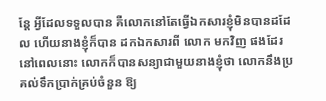ន្តែ អ្វីដែលទទួលបាន គឺលោកនៅតែធ្វើឯកសារខ្ញុំមិនបានដដែល ហើយនាងខ្ញុំក៏បាន ដកឯកសារពី លោក មកវិញ ផងដែរ នៅពេលនោះ លោកក៏បានសន្យាជាមួយនាងខ្ញុំថា លោកនឹងប្រគល់ទឹកប្រាក់គ្រប់ចំនួន ឱ្យ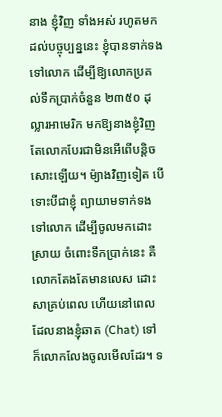នាង ខ្ញុំវិញ ទាំងអស់ រហូតមកដល់បច្ចុប្បន្ននេះ ខ្ញុំបានទាក់ទងទៅលោក ដើម្បីឱ្យលោកប្រគល់ទឹកប្រាក់ចំនួន ២៣៥០ ដុល្លារអាមេរិក មកឱ្យនាងខ្ញុំវិញ តែលោកបែរជាមិនអើពើបន្តិចសោះឡើយ។ ម៉្យាងវិញទៀត បើទោះបីជាខ្ញុំ ព្យាយាមទាក់ទងទៅលោក ដើម្បីចូលមកដោះស្រាយ ចំពោះទឹកប្រាក់នេះ គឺលោកតែងតែមានលេស ដោះ សាគ្រប់ពេល ហើយនៅពេលដែលនាងខ្ញុំឆាត (Chat) ទៅ ក៏លោកលែងចូលមើលដែរ។ ទ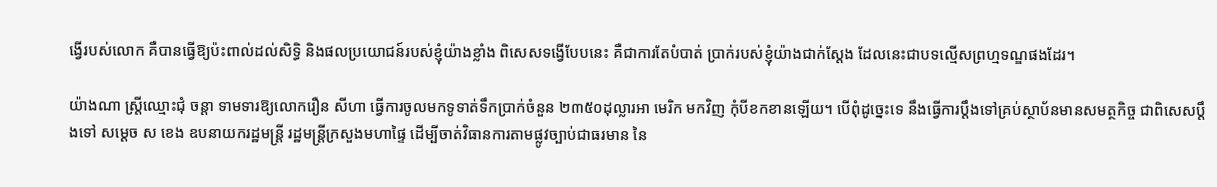ង្វើរបស់លោក គឺបានធ្វើឱ្យប៉ះពាល់ដល់សិទ្ធិ និងផលប្រយោជន៍របស់ខ្ញុំយ៉ាងខ្លាំង ពិសេសទង្វើបែបនេះ គឺជាការតែបំបាត់ ប្រាក់របស់ខ្ញុំយ៉ាងជាក់ស្តែង ដែលនេះជាបទល្មើសព្រហ្មទណ្ឌផងដែរ។

យ៉ាងណា ស្ត្រីឈ្មោះជុំ ចន្តា ទាមទារឱ្យលោករឿន សីហា ធ្វើការចូលមកទូទាត់ទឹកប្រាក់ចំនួន ២៣៥០ដុល្លារអា មេរិក មកវិញ កុំបីខកខានឡើយ។ បើពុំដូច្នេះទេ នឹងធ្វើការប្តឹងទៅគ្រប់ស្ថាប័នមានសមត្ថកិច្ច ជាពិសេសប្តឹងទៅ សម្តេច ស ខេង ឧបនាយករដ្ឋមន្ត្រី រដ្ឋមន្តី្រក្រសួងមហាផ្ទៃ ដើម្បីចាត់វិធានការតាមផ្លូវច្បាប់ជាធរមាន នៃ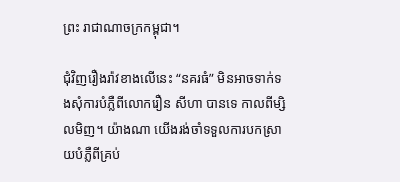ព្រះ រាជាណាចក្រកម្ពុជា។

ជុំវិញរឿងរ៉ាវខាងលើនេះ “នគរធំ” មិនអាចទាក់ទងសុំការបំភ្លឺពីលោករឿន សីហា បានទេ កាលពីម្សិលមិញ។ យ៉ាងណា យើងរង់ចាំទទួលការបកស្រាយបំភ្លឺពីគ្រប់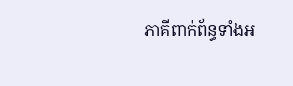ភាគីពាក់ព័ន្ធទាំងអ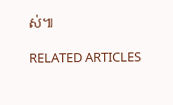ស់៕

RELATED ARTICLES